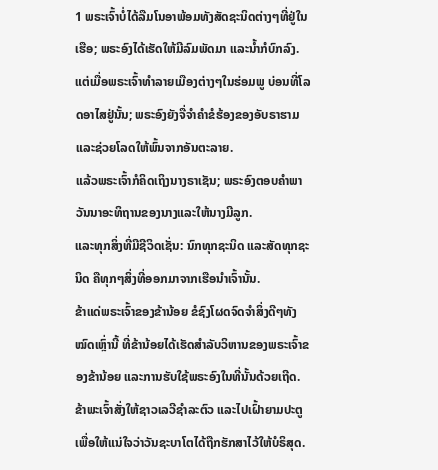1 ພຣະເຈົ້າບໍ່ໄດ້ລືມໂນອາພ້ອມທັງສັດຊະນິດຕ່າງໆທີ່ຢູ່ໃນເຮືອ; ພຣະອົງໄດ້ເຮັດໃຫ້ມີລົມພັດມາ ແລະນໍ້າກໍບົກລົງ.
ແຕ່ເມື່ອພຣະເຈົ້າທຳລາຍເມືອງຕ່າງໆໃນຮ່ອມພູ ບ່ອນທີ່ໂລດອາໄສຢູ່ນັ້ນ; ພຣະອົງຍັງຈື່ຈຳຄຳຂໍຮ້ອງຂອງອັບຣາຮາມ ແລະຊ່ວຍໂລດໃຫ້ພົ້ນຈາກອັນຕະລາຍ.
ແລ້ວພຣະເຈົ້າກໍຄິດເຖິງນາງຣາເຊັນ; ພຣະອົງຕອບຄຳພາວັນນາອະທິຖານຂອງນາງແລະໃຫ້ນາງມີລູກ.
ແລະທຸກສິ່ງທີ່ມີຊີວິດເຊັ່ນ: ນົກທຸກຊະນິດ ແລະສັດທຸກຊະນິດ ຄືທຸກໆສິ່ງທີ່ອອກມາຈາກເຮືອນຳເຈົ້ານັ້ນ.
ຂ້າແດ່ພຣະເຈົ້າຂອງຂ້ານ້ອຍ ຂໍຊົງໂຜດຈົດຈຳສິ່ງດີໆທັງໝົດເຫຼົ່ານີ້ ທີ່ຂ້ານ້ອຍໄດ້ເຮັດສຳລັບວິຫານຂອງພຣະເຈົ້າຂອງຂ້ານ້ອຍ ແລະການຮັບໃຊ້ພຣະອົງໃນທີ່ນັ້ນດ້ວຍເຖີດ.
ຂ້າພະເຈົ້າສັ່ງໃຫ້ຊາວເລວີຊຳລະຕົວ ແລະໄປເຝົ້າຍາມປະຕູ ເພື່ອໃຫ້ແນ່ໃຈວ່າວັນຊະບາໂຕໄດ້ຖືກຮັກສາໄວ້ໃຫ້ບໍຣິສຸດ.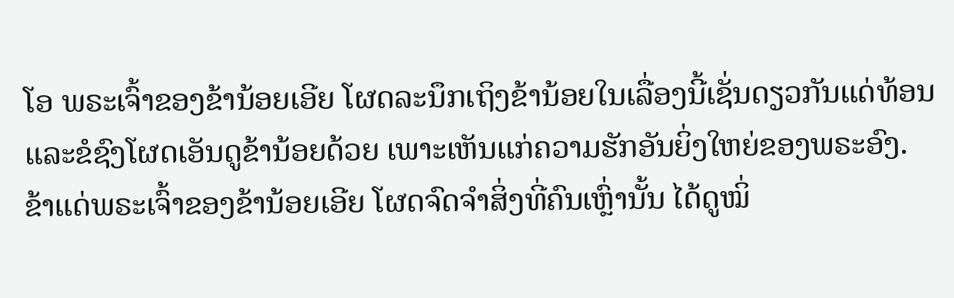ໂອ ພຣະເຈົ້າຂອງຂ້ານ້ອຍເອີຍ ໂຜດລະນຶກເຖິງຂ້ານ້ອຍໃນເລື່ອງນີ້ເຊັ່ນດຽວກັນແດ່ທ້ອນ ແລະຂໍຊົງໂຜດເອັນດູຂ້ານ້ອຍດ້ວຍ ເພາະເຫັນແກ່ຄວາມຮັກອັນຍິ່ງໃຫຍ່ຂອງພຣະອົງ.
ຂ້າແດ່ພຣະເຈົ້າຂອງຂ້ານ້ອຍເອີຍ ໂຜດຈົດຈຳສິ່ງທີ່ຄົນເຫຼົ່ານັ້ນ ໄດ້ດູໝິ່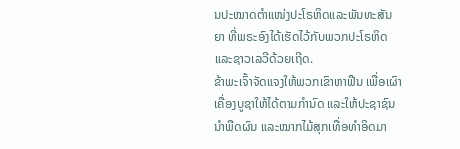ນປະໝາດຕຳແໜ່ງປະໂຣຫິດແລະພັນທະສັນຍາ ທີ່ພຣະອົງໄດ້ເຮັດໄວ້ກັບພວກປະໂຣຫິດ ແລະຊາວເລວີດ້ວຍເຖີດ.
ຂ້າພະເຈົ້າຈັດແຈງໃຫ້ພວກເຂົາຫາຟືນ ເພື່ອເຜົາເຄື່ອງບູຊາໃຫ້ໄດ້ຕາມກຳນົດ ແລະໃຫ້ປະຊາຊົນນຳພືດຜົນ ແລະໝາກໄມ້ສຸກເທື່ອທຳອິດມາ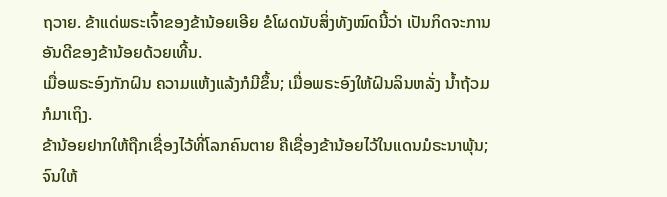ຖວາຍ. ຂ້າແດ່ພຣະເຈົ້າຂອງຂ້ານ້ອຍເອີຍ ຂໍໂຜດນັບສິ່ງທັງໝົດນີ້ວ່າ ເປັນກິດຈະການອັນດີຂອງຂ້ານ້ອຍດ້ວຍເທີ້ນ.
ເມື່ອພຣະອົງກັກຝົນ ຄວາມແຫ້ງແລ້ງກໍມີຂຶ້ນ; ເມື່ອພຣະອົງໃຫ້ຝົນລິນຫລັ່ງ ນໍ້າຖ້ວມກໍມາເຖິງ.
ຂ້ານ້ອຍຢາກໃຫ້ຖືກເຊື່ອງໄວ້ທີ່ໂລກຄົນຕາຍ ຄືເຊື່ອງຂ້ານ້ອຍໄວ້ໃນແດນມໍຣະນາພຸ້ນ; ຈົນໃຫ້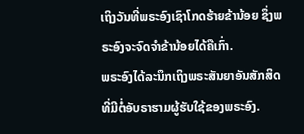ເຖິງວັນທີ່ພຣະອົງເຊົາໂກດຮ້າຍຂ້ານ້ອຍ ຊຶ່ງພຣະອົງຈະຈົດຈຳຂ້ານ້ອຍໄດ້ຄືເກົ່າ.
ພຣະອົງໄດ້ລະນຶກເຖິງພຣະສັນຍາອັນສັກສິດ ທີ່ມີຕໍ່ອັບຣາຮາມຜູ້ຮັບໃຊ້ຂອງພຣະອົງ.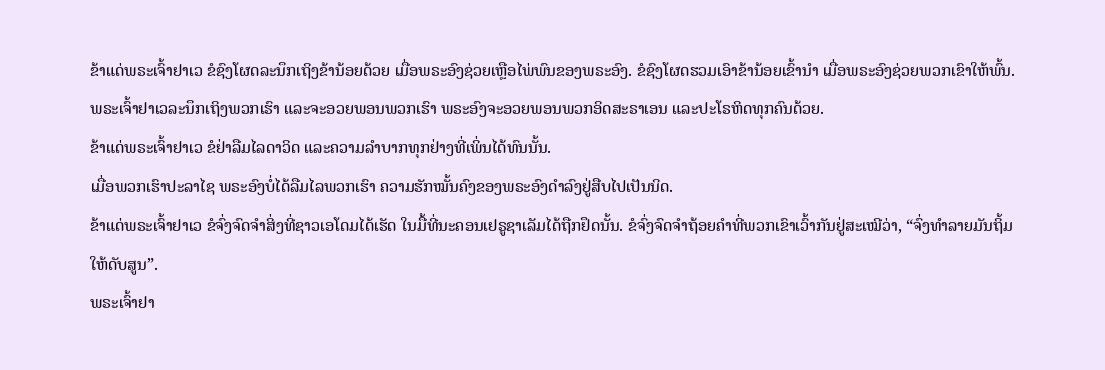ຂ້າແດ່ພຣະເຈົ້າຢາເວ ຂໍຊົງໂຜດລະນຶກເຖິງຂ້ານ້ອຍດ້ວຍ ເມື່ອພຣະອົງຊ່ວຍເຫຼືອໄພ່ພົນຂອງພຣະອົງ. ຂໍຊົງໂຜດຮວມເອົາຂ້ານ້ອຍເຂົ້ານຳ ເມື່ອພຣະອົງຊ່ວຍພວກເຂົາໃຫ້ພົ້ນ.
ພຣະເຈົ້າຢາເວລະນຶກເຖິງພວກເຮົາ ແລະຈະອວຍພອນພວກເຮົາ ພຣະອົງຈະອວຍພອນພວກອິດສະຣາເອນ ແລະປະໂຣຫິດທຸກຄົນດ້ວຍ.
ຂ້າແດ່ພຣະເຈົ້າຢາເວ ຂໍຢ່າລືມໄລດາວິດ ແລະຄວາມລຳບາກທຸກຢ່າງທີ່ເພິ່ນໄດ້ທົນນັ້ນ.
ເມື່ອພວກເຮົາປະລາໄຊ ພຣະອົງບໍ່ໄດ້ລືມໄລພວກເຮົາ ຄວາມຮັກໝັ້ນຄົງຂອງພຣະອົງດຳລົງຢູ່ສືບໄປເປັນນິດ.
ຂ້າແດ່ພຣະເຈົ້າຢາເວ ຂໍຈົ່ງຈົດຈຳສິ່ງທີ່ຊາວເອໂດມໄດ້ເຮັດ ໃນມື້ທີ່ນະຄອນເຢຣູຊາເລັມໄດ້ຖືກຢຶດນັ້ນ. ຂໍຈົ່ງຈົດຈຳຖ້ອຍຄຳທີ່ພວກເຂົາເວົ້າກັນຢູ່ສະເໝີວ່າ, “ຈົ່ງທຳລາຍມັນຖິ້ມໃຫ້ດັບສູນ”.
ພຣະເຈົ້າຢາ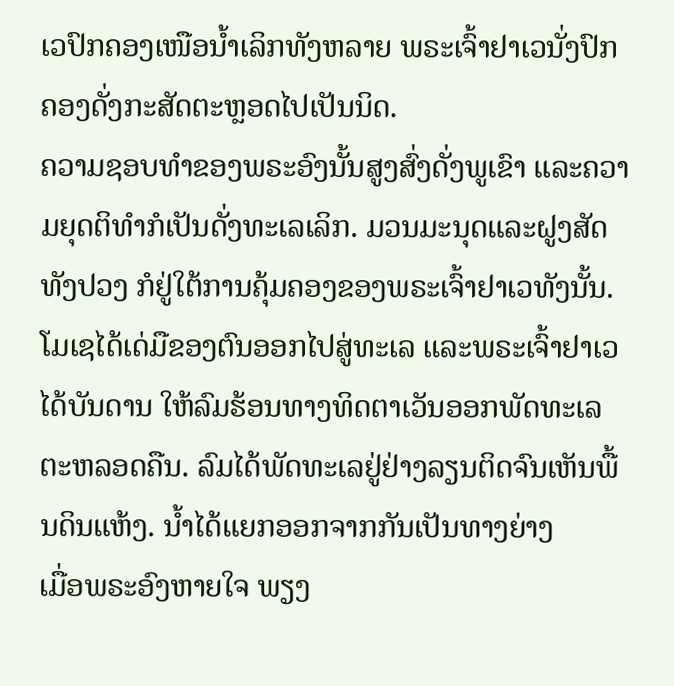ເວປົກຄອງເໜືອນໍ້າເລິກທັງຫລາຍ ພຣະເຈົ້າຢາເວນັ່ງປົກຄອງດັ່ງກະສັດຕະຫຼອດໄປເປັນນິດ.
ຄວາມຊອບທຳຂອງພຣະອົງນັ້ນສູງສົ່ງດັ່ງພູເຂົາ ແລະຄວາມຍຸດຕິທຳກໍເປັນດັ່ງທະເລເລິກ. ມວນມະນຸດແລະຝູງສັດທັງປວງ ກໍຢູ່ໃຕ້ການຄຸ້ມຄອງຂອງພຣະເຈົ້າຢາເວທັງນັ້ນ.
ໂມເຊໄດ້ເດ່ມືຂອງຕົນອອກໄປສູ່ທະເລ ແລະພຣະເຈົ້າຢາເວໄດ້ບັນດານ ໃຫ້ລົມຮ້ອນທາງທິດຕາເວັນອອກພັດທະເລຕະຫລອດຄືນ. ລົມໄດ້ພັດທະເລຢູ່ຢ່າງລຽນຕິດຈົນເຫັນພື້ນດິນແຫ້ງ. ນໍ້າໄດ້ແຍກອອກຈາກກັນເປັນທາງຍ່າງ
ເມື່ອພຣະອົງຫາຍໃຈ ພຽງ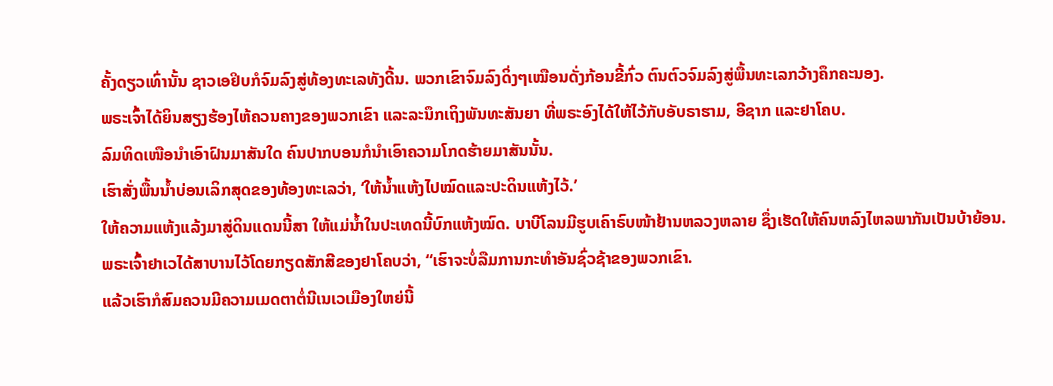ຄັ້ງດຽວເທົ່ານັ້ນ ຊາວເອຢິບກໍຈົມລົງສູ່ທ້ອງທະເລທັງດີ້ນ. ພວກເຂົາຈົມລົງດິ່ງໆເໝືອນດັ່ງກ້ອນຂີ້ກົ່ວ ຕົນຕົວຈົມລົງສູ່ພື້ນທະເລກວ້າງຄຶກຄະນອງ.
ພຣະເຈົ້າໄດ້ຍິນສຽງຮ້ອງໄຫ້ຄວນຄາງຂອງພວກເຂົາ ແລະລະນຶກເຖິງພັນທະສັນຍາ ທີ່ພຣະອົງໄດ້ໃຫ້ໄວ້ກັບອັບຣາຮາມ, ອີຊາກ ແລະຢາໂຄບ.
ລົມທິດເໜືອນຳເອົາຝົນມາສັນໃດ ຄົນປາກບອນກໍນຳເອົາຄວາມໂກດຮ້າຍມາສັນນັ້ນ.
ເຮົາສັ່ງພື້ນນໍ້າບ່ອນເລິກສຸດຂອງທ້ອງທະເລວ່າ, ‘ໃຫ້ນໍ້າແຫ້ງໄປໝົດແລະປະດິນແຫ້ງໄວ້.’
ໃຫ້ຄວາມແຫ້ງແລ້ງມາສູ່ດິນແດນນີ້ສາ ໃຫ້ແມ່ນໍ້າໃນປະເທດນີ້ບົກແຫ້ງໝົດ. ບາບີໂລນມີຮູບເຄົາຣົບໜ້າຢ້ານຫລວງຫລາຍ ຊຶ່ງເຮັດໃຫ້ຄົນຫລົງໄຫລພາກັນເປັນບ້າຍ້ອນ.
ພຣະເຈົ້າຢາເວໄດ້ສາບານໄວ້ໂດຍກຽດສັກສີຂອງຢາໂຄບວ່າ, “ເຮົາຈະບໍ່ລືມການກະທຳອັນຊົ່ວຊ້າຂອງພວກເຂົາ.
ແລ້ວເຮົາກໍສົມຄວນມີຄວາມເມດຕາຕໍ່ນີເນເວເມືອງໃຫຍ່ນີ້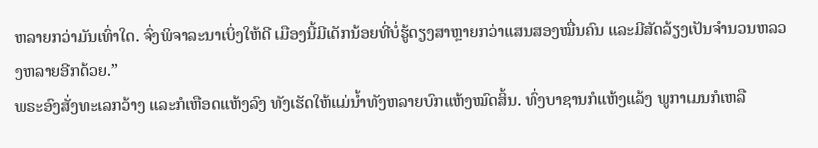ຫລາຍກວ່າມັນເທົ່າໃດ. ຈົ່ງພິຈາລະນາເບິ່ງໃຫ້ດີ ເມືອງນີ້ມີເດັກນ້ອຍທີ່ບໍ່ຮູ້ດຽງສາຫຼາຍກວ່າແສນສອງໝື່ນຄົນ ແລະມີສັດລ້ຽງເປັນຈຳນວນຫລວງຫລາຍອີກດ້ວຍ.”
ພຣະອົງສັ່ງທະເລກວ້າງ ແລະກໍເຫືອດແຫ້ງລົງ ທັງເຮັດໃຫ້ແມ່ນໍ້າທັງຫລາຍບົກແຫ້ງໝົດສິ້ນ. ທົ່ງບາຊານກໍແຫ້ງແລ້ງ ພູກາເມນກໍເຫລື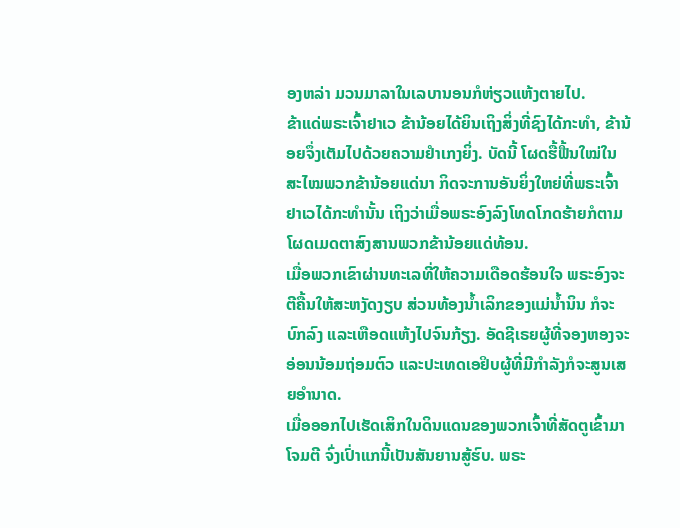ອງຫລ່າ ມວນມາລາໃນເລບານອນກໍຫ່ຽວແຫ້ງຕາຍໄປ.
ຂ້າແດ່ພຣະເຈົ້າຢາເວ ຂ້ານ້ອຍໄດ້ຍິນເຖິງສິ່ງທີ່ຊົງໄດ້ກະທຳ, ຂ້ານ້ອຍຈຶ່ງເຕັມໄປດ້ວຍຄວາມຢຳເກງຍິ່ງ. ບັດນີ້ ໂຜດຮື້ຟື້ນໃໝ່ໃນສະໄໝພວກຂ້ານ້ອຍແດ່ນາ ກິດຈະການອັນຍິ່ງໃຫຍ່ທີ່ພຣະເຈົ້າຢາເວໄດ້ກະທຳນັ້ນ ເຖິງວ່າເມື່ອພຣະອົງລົງໂທດໂກດຮ້າຍກໍຕາມ ໂຜດເມດຕາສົງສານພວກຂ້ານ້ອຍແດ່ທ້ອນ.
ເມື່ອພວກເຂົາຜ່ານທະເລທີ່ໃຫ້ຄວາມເດືອດຮ້ອນໃຈ ພຣະອົງຈະຕີຄື້ນໃຫ້ສະຫງັດງຽບ ສ່ວນທ້ອງນໍ້າເລິກຂອງແມ່ນໍ້ານິນ ກໍຈະບົກລົງ ແລະເຫືອດແຫ້ງໄປຈົນກ້ຽງ. ອັດຊີເຣຍຜູ້ທີ່ຈອງຫອງຈະອ່ອນນ້ອມຖ່ອມຕົວ ແລະປະເທດເອຢິບຜູ້ທີ່ມີກຳລັງກໍຈະສູນເສຍອຳນາດ.
ເມື່ອອອກໄປເຮັດເສິກໃນດິນແດນຂອງພວກເຈົ້າທີ່ສັດຕູເຂົ້າມາໂຈມຕີ ຈົ່ງເປົ່າແກນີ້ເປັນສັນຍານສູ້ຮົບ. ພຣະ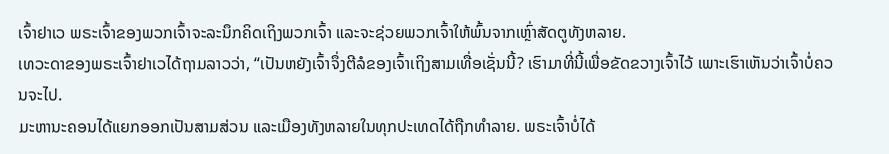ເຈົ້າຢາເວ ພຣະເຈົ້າຂອງພວກເຈົ້າຈະລະນຶກຄິດເຖິງພວກເຈົ້າ ແລະຈະຊ່ວຍພວກເຈົ້າໃຫ້ພົ້ນຈາກເຫຼົ່າສັດຕູທັງຫລາຍ.
ເທວະດາຂອງພຣະເຈົ້າຢາເວໄດ້ຖາມລາວວ່າ, “ເປັນຫຍັງເຈົ້າຈຶ່ງຕີລໍຂອງເຈົ້າເຖິງສາມເທື່ອເຊັ່ນນີ້? ເຮົາມາທີ່ນີ້ເພື່ອຂັດຂວາງເຈົ້າໄວ້ ເພາະເຮົາເຫັນວ່າເຈົ້າບໍ່ຄວນຈະໄປ.
ມະຫານະຄອນໄດ້ແຍກອອກເປັນສາມສ່ວນ ແລະເມືອງທັງຫລາຍໃນທຸກປະເທດໄດ້ຖືກທຳລາຍ. ພຣະເຈົ້າບໍ່ໄດ້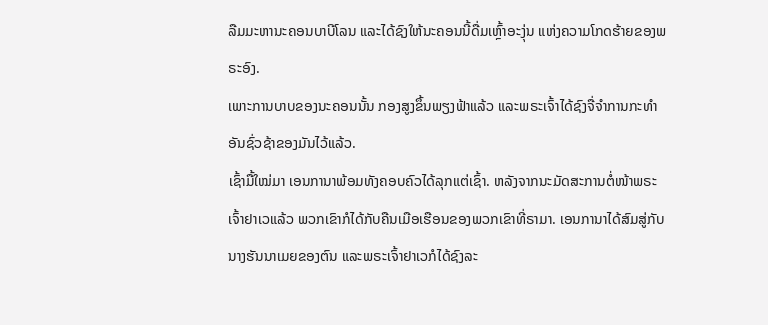ລືມມະຫານະຄອນບາບີໂລນ ແລະໄດ້ຊົງໃຫ້ນະຄອນນີ້ດື່ມເຫຼົ້າອະງຸ່ນ ແຫ່ງຄວາມໂກດຮ້າຍຂອງພຣະອົງ.
ເພາະການບາບຂອງນະຄອນນັ້ນ ກອງສູງຂຶ້ນພຽງຟ້າແລ້ວ ແລະພຣະເຈົ້າໄດ້ຊົງຈື່ຈຳການກະທຳ ອັນຊົ່ວຊ້າຂອງມັນໄວ້ແລ້ວ.
ເຊົ້າມື້ໃໝ່ມາ ເອນການາພ້ອມທັງຄອບຄົວໄດ້ລຸກແຕ່ເຊົ້າ. ຫລັງຈາກນະມັດສະການຕໍ່ໜ້າພຣະເຈົ້າຢາເວແລ້ວ ພວກເຂົາກໍໄດ້ກັບຄືນເມືອເຮືອນຂອງພວກເຂົາທີ່ຣາມາ. ເອນການາໄດ້ສົມສູ່ກັບນາງຮັນນາເມຍຂອງຕົນ ແລະພຣະເຈົ້າຢາເວກໍໄດ້ຊົງລະ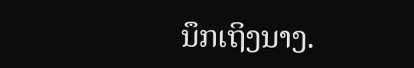ນຶກເຖິງນາງ.